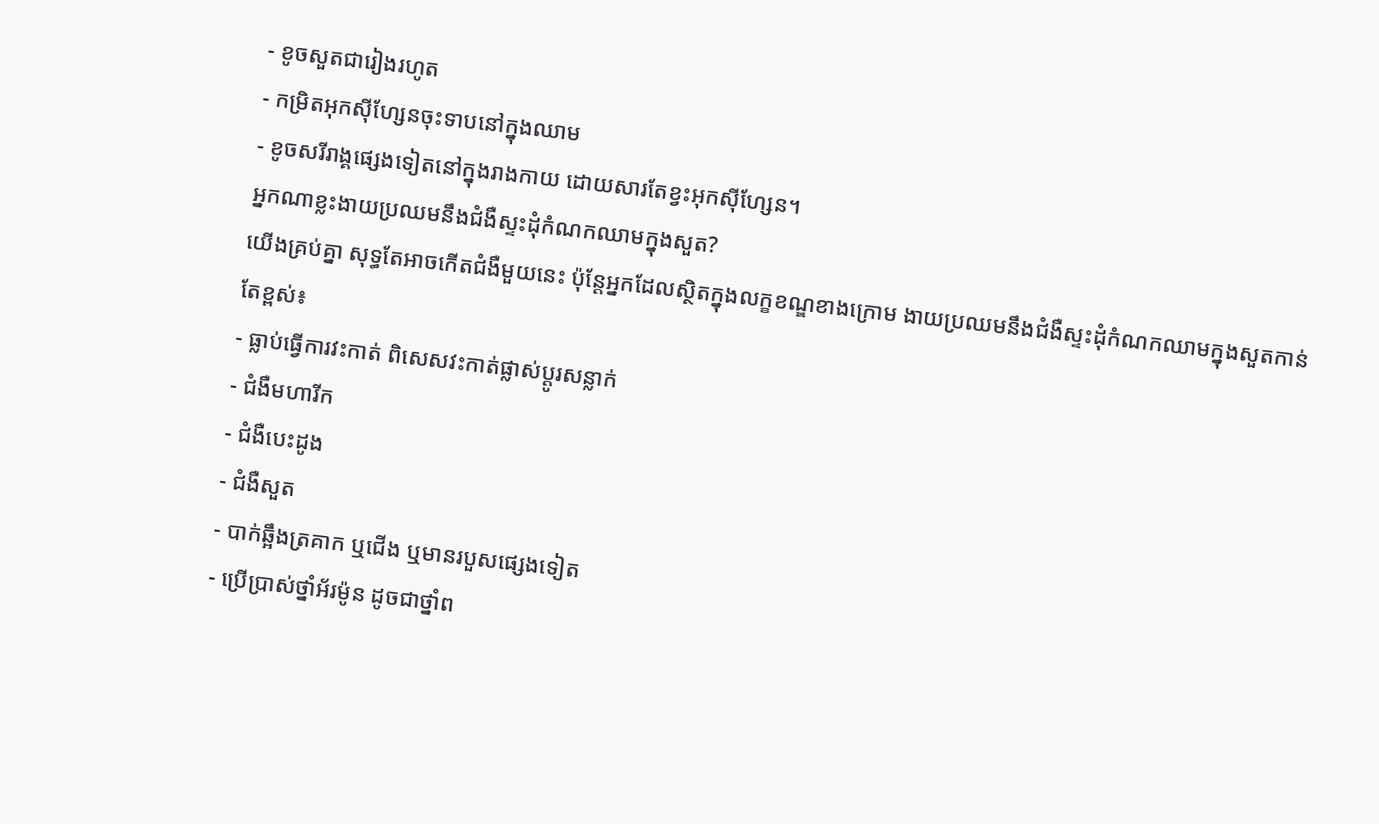- ខូចសួតជារៀងរហូត
- កម្រិតអុកស៊ីហ្សែនចុះទាបនៅក្នុងឈាម
- ខូចសរីរាង្គផ្សេងទៀតនៅក្នុងរាងកាយ ដោយសារតែខ្វះអុកស៊ីហ្សែន។
អ្នកណាខ្លះងាយប្រឈមនឹងជំងឺស្ទះដុំកំណកឈាមក្នុងសួត?
យើងគ្រប់គ្នា សុទ្ធតែអាចកើតជំងឺមួយនេះ ប៉ុន្តែអ្នកដែលស្ថិតក្នុងលក្ខខណ្ឌខាងក្រោម ងាយប្រឈមនឹងជំងឺស្ទះដុំកំណកឈាមក្នុងសួតកាន់តែខ្ពស់៖
- ធ្លាប់ធ្វើការវះកាត់ ពិសេសវះកាត់ផ្លាស់ប្ដូរសន្លាក់
- ជំងឺមហារីក
- ជំងឺបេះដូង
- ជំងឺសួត
- បាក់ឆ្អឹងត្រគាក ឬជើង ឬមានរបួសផ្សេងទៀត
- ប្រើប្រាស់ថ្នាំអ័រម៉ូន ដូចជាថ្នាំព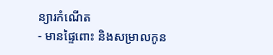ន្យារកំណើត
- មានផ្ទៃពោះ និងសម្រាលកូន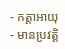- កត្តាអាយុ
- មានប្រវត្តិ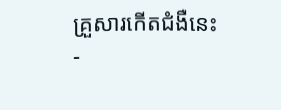គ្រួសារកើតជំងឺនេះ
-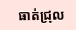ធាត់ជ្រុល